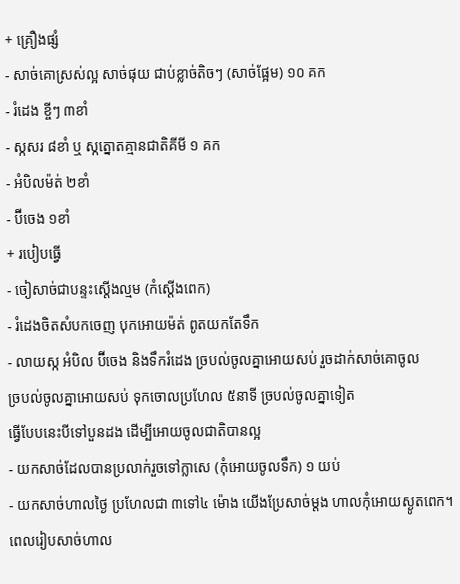+ គ្រឿងផ្សំ
- សាច់គោស្រស់ល្អ សាច់ផុយ ជាប់ខ្លាច់តិចៗ (សាច់ផ្អែម) ១០ គក
- រំដេង ខ្ចីៗ ៣ខាំ
- ស្កសរ ៨ខាំ ឬ ស្កត្នោតគ្មានជាតិគីមី ១ គក
- អំបិលម៉ត់ ២ខាំ
- ប៊ីចេង ១ខាំ
+ របៀបធ្វើ
- ចៀសាច់ជាបន្ទះស្តើងល្មម (កំស្តើងពេក)
- រំដេងចិតសំបកចេញ បុកអោយម៉ត់ ពូតយកតែទឹក
- លាយស្ក អំបិល ប៊ីចេង និងទឹករំដេង ច្របល់ចូលគ្នាអោយសប់ រួចដាក់សាច់គោចូល
ច្របល់ចូលគ្នាអោយសប់ ទុកចោលប្រហែល ៥នាទី ច្របល់ចូលគ្នាទៀត
ធ្វើបែបនេះបីទៅបួនដង ដើម្បីអោយចូលជាតិបានល្អ
- យកសាច់ដែលបានប្រលាក់រួចទៅក្លាសេ (កុំអោយចូលទឹក) ១ យប់
- យកសាច់ហាលថ្ងៃ ប្រហែលជា ៣ទៅ៤ ម៉ោង យើងប្រែសាច់ម្តង ហាលកុំអោយស្ងូតពេក។ ពេលរៀបសាច់ហាល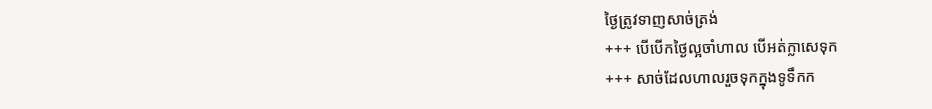ថ្ងៃត្រូវទាញសាច់ត្រង់
+++ បើបើកថ្ងៃល្អចាំហាល បើអត់ក្លាសេទុក
+++ សាច់ដែលហាលរួចទុកក្នុងទូទឹកក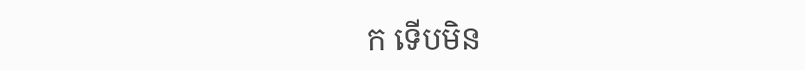ក ទើបមិន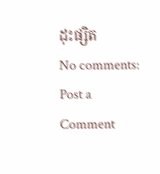ដុះផ្សិត
No comments:
Post a Comment